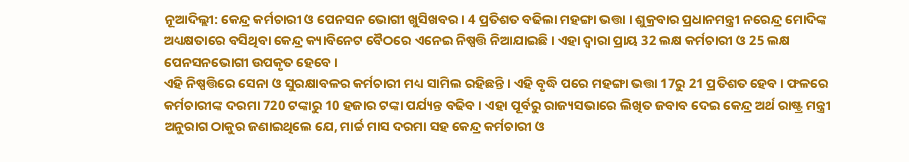ନୂଆଦିଲ୍ଲୀ: କେନ୍ଦ୍ର କର୍ମଚାରୀ ଓ ପେନସନ ଭୋଗୀ ଖୁସିଖବର । 4 ପ୍ରତିଶତ ବଢିଲା ମହଙ୍ଗା ଭତ୍ତା । ଶୁକ୍ରବାର ପ୍ରଧାନମନ୍ତ୍ରୀ ନରେନ୍ଦ୍ର ମୋଦିଙ୍କ ଅଧ୍ୟକ୍ଷତାରେ ବସିଥିବା କେନ୍ଦ୍ର କ୍ୟାବିନେଟ ବୈଠରେ ଏନେଇ ନିଷ୍ପତ୍ତି ନିଆଯାଇଛି । ଏହା ଦ୍ବାରା ପ୍ରାୟ 32 ଲକ୍ଷ କର୍ମଚାରୀ ଓ 25 ଲକ୍ଷ ପେନସନଭୋଗୀ ଉପକୃତ ହେବେ ।
ଏହି ନିଷ୍ପତ୍ତିରେ ସେନା ଓ ସୁରକ୍ଷାବଳର କର୍ମଚାରୀ ମଧ୍ୟ ସାମିଲ ରହିଛନ୍ତି । ଏହି ବୃଦ୍ଧି ପରେ ମହଙ୍ଗା ଭତ୍ତା 17ରୁ 21 ପ୍ରତିଶତ ହେବ । ଫଳରେ କର୍ମଚାରୀଙ୍କ ଦରମା 720 ଟଙ୍କାରୁ 10 ହଜାର ଟଙ୍କା ପର୍ଯ୍ୟନ୍ତ ବଢିବ । ଏହା ପୂର୍ବରୁ ରାଜ୍ୟସଭାରେ ଲିଖିତ ଜବାବ ଦେଇ କେନ୍ଦ୍ର ଅର୍ଥ ରାଷ୍ଟ୍ର ମନ୍ତ୍ରୀ ଅନୁରାଗ ଠାକୁର ଜଣାଇଥିଲେ ଯେ, ମାର୍ଚ୍ଚ ମାସ ଦରମା ସହ କେନ୍ଦ୍ର କର୍ମଚାରୀ ଓ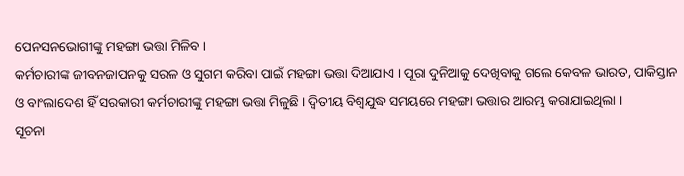ପେନସନଭୋଗୀଙ୍କୁ ମହଙ୍ଗା ଭତ୍ତା ମିଳିବ ।
କର୍ମଚାରୀଙ୍କ ଜୀବନଜାପନକୁ ସରଳ ଓ ସୁଗମ କରିବା ପାଇଁ ମହଙ୍ଗା ଭତ୍ତା ଦିଆଯାଏ । ପୂରା ଦୁନିଆକୁ ଦେଖିବାକୁ ଗଲେ କେବଳ ଭାରତ, ପାକିସ୍ତାନ ଓ ବାଂଲାଦେଶ ହିଁ ସରକାରୀ କର୍ମଚାରୀଙ୍କୁ ମହଙ୍ଗା ଭତ୍ତା ମିଳୁଛି । ଦ୍ବିତୀୟ ବିଶ୍ବଯୁଦ୍ଧ ସମୟରେ ମହଙ୍ଗା ଭତ୍ତାର ଆରମ୍ଭ କରାଯାଇଥିଲା ।
ସୂଚନା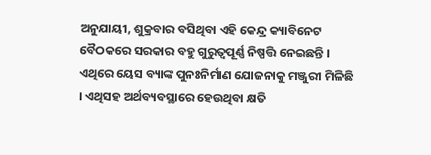ଅନୁଯାୟୀ, ଶୁକ୍ରବାର ବସିଥିବା ଏହି କେନ୍ଦ୍ର କ୍ୟାବିନେଟ ବୈଠକରେ ସରକାର ବହୁ ଗୁରୁତ୍ବପୂର୍ଣ୍ଣ ନିଷ୍ପତ୍ତି ନେଇଛନ୍ତି । ଏଥିରେ ୟେସ ବ୍ୟାଙ୍କ ପୁନଃନିର୍ମାଣ ଯୋଜନାକୁ ମଞ୍ଜୁରୀ ମିଳିଛି । ଏଥିସହ ଅର୍ଥବ୍ୟବସ୍ଥାରେ ହେଉଥିବା କ୍ଷତି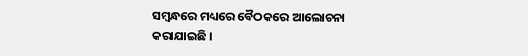ସମ୍ବନ୍ଧରେ ମଧ୍ୟରେ ବୈଠକରେ ଆଲୋଚନା କରାଯାଇଛି ।